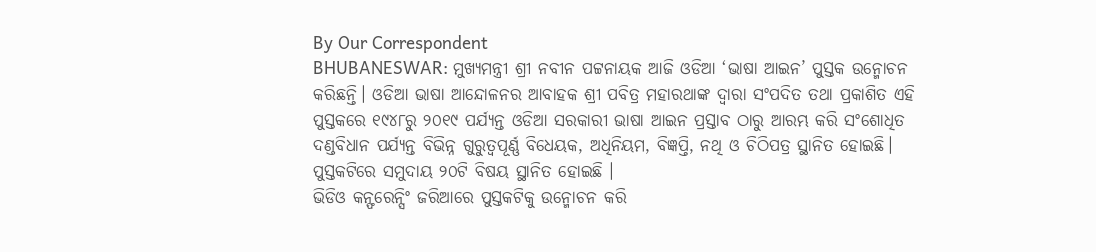By Our Correspondent
BHUBANESWAR: ମୁଖ୍ୟମନ୍ତ୍ରୀ ଶ୍ରୀ ନବୀନ ପଟ୍ଟନାୟକ ଆଜି ଓଡିଆ ‘ଭାଷା ଆଇନ’ ପୁସ୍ତକ ଉନ୍ମୋଚନ କରିଛନ୍ତି। ଓଡିଆ ଭାଷା ଆନ୍ଦୋଳନର ଆବାହକ ଶ୍ରୀ ପବିତ୍ର ମହାରଥାଙ୍କ ଦ୍ବାରା ସଂପଦିତ ତଥା ପ୍ରକାଶିତ ଏହି ପୁସ୍ତକରେ ୧୯୪୮ରୁ ୨୦୧୯ ପର୍ଯ୍ୟନ୍ତ ଓଡିଆ ସରକାରୀ ଭାଷା ଆଇନ ପ୍ରସ୍ତାବ ଠାରୁ ଆରମ୍ଭ କରି ସଂଶୋଧିତ ଦଣ୍ଡବିଧାନ ପର୍ଯ୍ୟନ୍ତ ବିଭିନ୍ନ ଗୁରୁତ୍ବପୂର୍ଣ୍ଣ ବିଧେୟକ, ଅଧିନିୟମ, ବିଜ୍ଞପ୍ତି, ନଥି ଓ ଚିଠିପତ୍ର ସ୍ଥାନିତ ହୋଇଛି। ପୁସ୍ତକଟିରେ ସମୁଦାୟ ୨୦ଟି ବିଷୟ ସ୍ଥାନିତ ହୋଇଛି ।
ଭିଡିଓ କନ୍ଫରେନ୍ସିଂ ଜରିଆରେ ପୁସ୍ତକଟିକୁ ଉନ୍ମୋଚନ କରି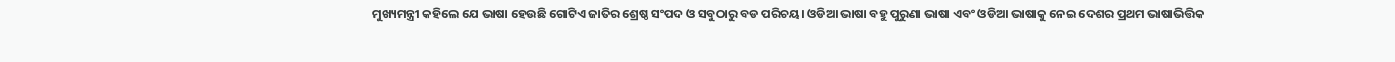ମୁଖ୍ୟମନ୍ତ୍ରୀ କହିଲେ ଯେ ଭାଷା ହେଉଛି ଗୋଟିଏ ଜାତିର ଶ୍ରେଷ୍ଠ ସଂପଦ ଓ ସବୁଠାରୁ ବଡ ପରିଚୟ। ଓଡିଆ ଭାଷା ବହୁ ପୁରୁଣା ଭାଷା ଏବଂ ଓଡିଆ ଭାଷାକୁ ନେଇ ଦେଶର ପ୍ରଥମ ଭାଷାଭିତ୍ତିକ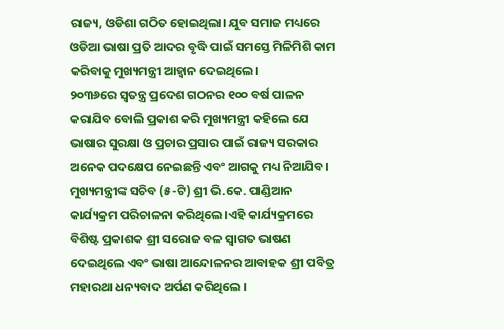ରାଜ୍ୟ, ଓଡିଶା ଗଠିତ ହୋଇଥିଲା। ଯୁବ ସମାଜ ମଧ୍ୟରେ ଓଡିଆ ଭାଷା ପ୍ରତି ଆଦର ବୃଦ୍ଧି ପାଇଁ ସମସ୍ତେ ମିଳିମିଶି କାମ କରିବାକୁ ମୁଖ୍ୟମନ୍ତ୍ରୀ ଆହ୍ବାନ ଦେଇଥିଲେ।
୨୦୩୬ରେ ସ୍ବତନ୍ତ୍ର ପ୍ରଦେଶ ଗଠନର ୧୦୦ ବର୍ଷ ପାଳନ କରାଯିବ ବୋଲି ପ୍ରକାଶ କରି ମୁଖ୍ୟମନ୍ତ୍ରୀ କହିଲେ ଯେ ଭାଷାର ସୁରକ୍ଷା ଓ ପ୍ରଚାର ପ୍ରସାର ପାଇଁ ରାଜ୍ୟ ସରକାର ଅନେକ ପଦକ୍ଷେପ ନେଇଛନ୍ତି ଏବଂ ଆଗକୁ ମଧ୍ୟ ନିଆଯିବ।
ମୁଖ୍ୟମନ୍ତ୍ରୀଙ୍କ ସଚିବ (୫-ଟି) ଶ୍ରୀ ଭି.କେ. ପାଣ୍ଡିଆନ କାର୍ଯ୍ୟକ୍ରମ ପରିଚାଳନା କରିଥିଲେ ।ଏହି କାର୍ଯ୍ୟକ୍ରମରେ ବିଶିଷ୍ଟ ପ୍ରକାଶକ ଶ୍ରୀ ସରୋଜ ବଳ ସ୍ବାଗତ ଭାଷଣ ଦେଇଥିଲେ ଏବଂ ଭାଷା ଆନ୍ଦୋଳନର ଆବାହକ ଶ୍ରୀ ପବିତ୍ର ମହାରଥା ଧନ୍ୟବାଦ ଅର୍ପଣ କରିଥିଲେ ।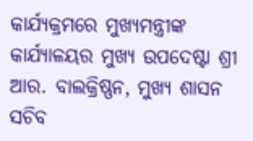କାର୍ଯ୍ୟକ୍ରମରେ ମୁଖ୍ୟମନ୍ତ୍ରୀଙ୍କ କାର୍ଯ୍ୟାଳୟର ମୁଖ୍ୟ ଉପଦେଷ୍ଟା ଶ୍ରୀ ଆର. ବାଲକ୍ରିଷ୍ଣନ, ମୁଖ୍ୟ ଶାସନ ସଚିବ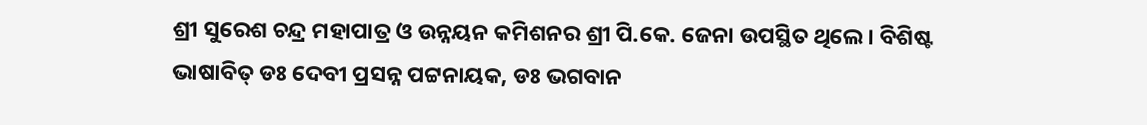ଶ୍ରୀ ସୁରେଶ ଚନ୍ଦ୍ର ମହାପାତ୍ର ଓ ଉନ୍ନୟନ କମିଶନର ଶ୍ରୀ ପି.କେ. ଜେନା ଉପସ୍ଥିତ ଥିଲେ। ବିଶିଷ୍ଟ ଭାଷାବିତ୍ ଡଃ ଦେବୀ ପ୍ରସନ୍ନ ପଟ୍ଟନାୟକ, ଡଃ ଭଗବାନ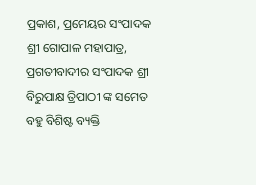ପ୍ରକାଶ, ପ୍ରମେୟର ସଂପାଦକ ଶ୍ରୀ ଗୋପାଳ ମହାପାତ୍ର, ପ୍ରଗତୀବାଦୀର ସଂପାଦକ ଶ୍ରୀ ବିରୁପାକ୍ଷ ତ୍ରିପାଠୀ ଙ୍କ ସମେତ ବହୁ ବିଶିଷ୍ଟ ବ୍ୟକ୍ତି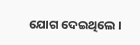ଯୋଗ ଦେଇଥିଲେ ।